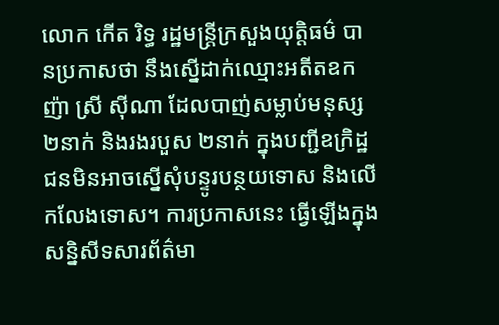លោក កើត រិទ្ធ រដ្ឋមន្ត្រីក្រសួងយុត្តិធម៌ បានប្រកាសថា នឹងស្នើដាក់ឈ្មោះអតីតឧកញ៉ា ស្រី ស៊ីណា ដែលបាញ់សម្លាប់មនុស្ស ២នាក់ និងរងរបួស ២នាក់ ក្នុងបញ្ជីឧក្រិដ្ឋជនមិនអាចស្នើសុំបន្ទូរបន្ថយទោស និងលើកលែងទោស។ ការប្រកាសនេះ ធ្វើឡើងក្នុងសន្និសីទសារព័ត៌មា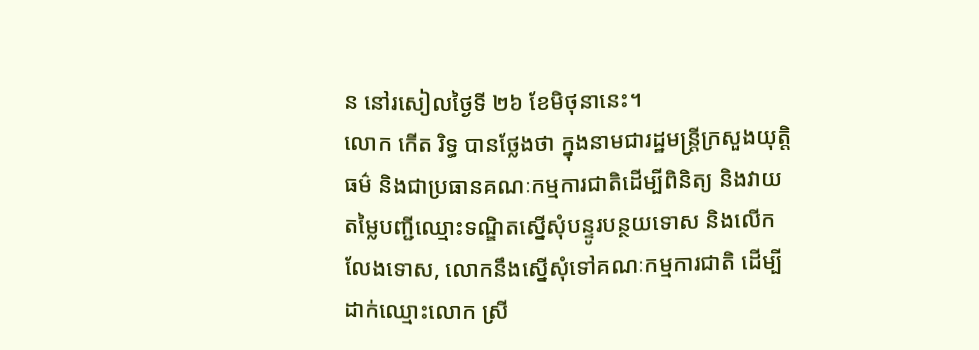ន នៅរសៀលថ្ងៃទី ២៦ ខែមិថុនានេះ។
លោក កើត រិទ្ធ បានថ្លែងថា ក្នុងនាមជារដ្ឋមន្ត្រីក្រសួងយុត្តិធម៌ និងជាប្រធានគណៈកម្មការជាតិដើម្បីពិនិត្យ និងវាយតម្លៃបញ្ជីឈ្មោះទណ្ឌិតស្នើសុំបន្ទូរបន្ថយទោស និងលើកលែងទោស, លោកនឹងស្នើសុំទៅគណៈកម្មការជាតិ ដើម្បីដាក់ឈ្មោះលោក ស្រី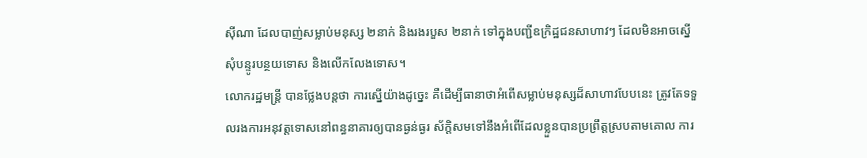ស៊ីណា ដែលបាញ់សម្លាប់មនុស្ស ២នាក់ និងរងរបួស ២នាក់ ទៅក្នុងបញ្ជីឧក្រិដ្ឋជនសាហាវៗ ដែលមិនអាចស្នើសុំបន្ទូរបន្ថយទោស និងលើកលែងទោស។
លោករដ្ឋមន្ត្រី បានថ្លែងបន្តថា ការស្នើយ៉ាងដូច្នេះ គឺដើម្បីធានាថាអំពើសម្លាប់មនុស្សដ៏សាហាវបែបនេះ ត្រូវតែទទួលរងការអនុវត្តទោសនៅពន្ធនាគារឲ្យបានធ្ងន់ធ្ងរ ស័ក្ដិសមទៅនឹងអំពើដែលខ្លួនបានប្រព្រឹត្តស្របតាមគោល ការ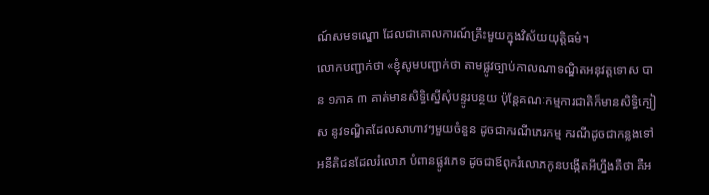ណ៍សមទណ្ឌោ ដែលជាគោលការណ៍គ្រឹះមួយក្នុងវិស័យយុត្តិធម៌។
លោកបញ្ជាក់ថា «ខ្ញុំសូមបញ្ជាក់ថា តាមផ្លូវច្បាប់កាលណាទណ្ឌិតអនុវត្តទោស បាន ១ភាគ ៣ គាត់មានសិទ្ធិស្នើសុំបន្ទូរបន្ថយ ប៉ុន្តែគណៈកម្មការជាតិក៏មានសិទ្ធិក្បៀស នូវទណ្ឌិតដែលសាហាវៗមួយចំនួន ដូចជាករណីភេរកម្ម ករណីដូចជាកន្លងទៅអនីតិជនដែលរំលោភ បំពានផ្លូវភេទ ដូចជាឪពុករំលោភកូនបង្កើតអីហ្នឹងគឺថា គឺអ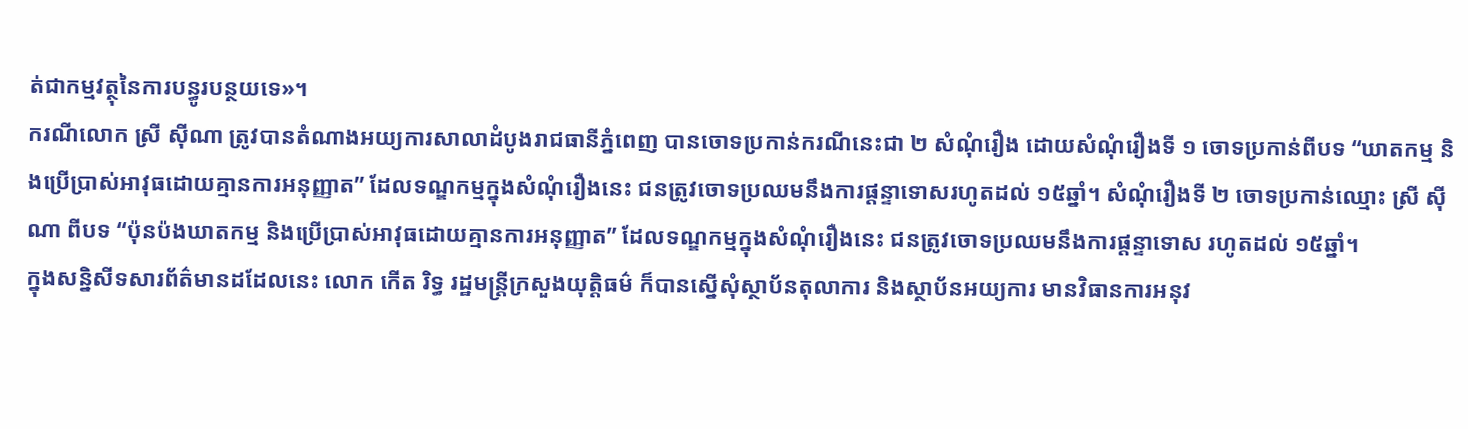ត់ជាកម្មវត្ថុនៃការបន្ធូរបន្ថយទេ»។
ករណីលោក ស្រី ស៊ីណា ត្រូវបានតំណាងអយ្យការសាលាដំបូងរាជធានីភ្នំពេញ បានចោទប្រកាន់ករណីនេះជា ២ សំណុំរឿង ដោយសំណុំរឿងទី ១ ចោទប្រកាន់ពីបទ “ឃាតកម្ម និងប្រើប្រាស់អាវុធដោយគ្មានការអនុញ្ញាត” ដែលទណ្ឌកម្មក្នុងសំណុំរឿងនេះ ជនត្រូវចោទប្រឈមនឹងការផ្តន្ទាទោសរហូតដល់ ១៥ឆ្នាំ។ សំណុំរឿងទី ២ ចោទប្រកាន់ឈ្មោះ ស្រី ស៊ីណា ពីបទ “ប៉ុនប៉ងឃាតកម្ម និងប្រើប្រាស់អាវុធដោយគ្មានការអនុញ្ញាត” ដែលទណ្ឌកម្មក្នុងសំណុំរឿងនេះ ជនត្រូវចោទប្រឈមនឹងការផ្តន្ទាទោស រហូតដល់ ១៥ឆ្នាំ។
ក្នុងសន្និសីទសារព័ត៌មានដដែលនេះ លោក កើត រិទ្ធ រដ្ឋមន្ត្រីក្រសួងយុត្តិធម៌ ក៏បានស្នើសុំស្ថាប័នតុលាការ និងស្ថាប័នអយ្យការ មានវិធានការអនុវ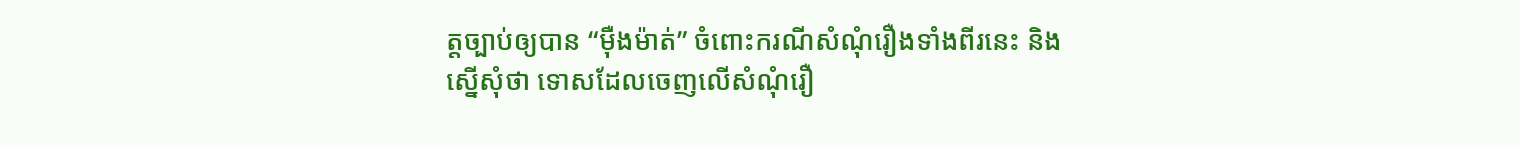ត្តច្បាប់ឲ្យបាន “ម៉ឺងម៉ាត់” ចំពោះករណីសំណុំរឿងទាំងពីរនេះ និងស្នើសុំថា ទោសដែលចេញលើសំណុំរឿ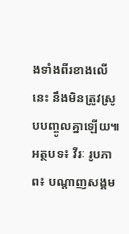ងទាំងពីរខាងលើនេះ នឹងមិនត្រូវស្រូបបញ្ចូលគ្នាឡើយ៕
អត្ថបទ៖ វីរៈ រូបភាព៖ បណ្ដាញសង្គម